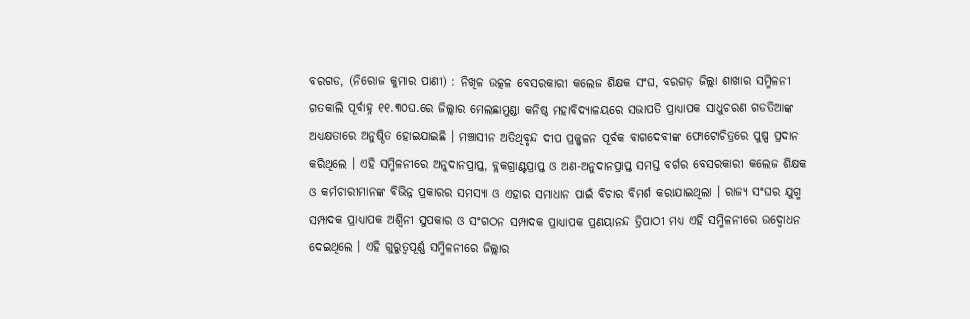ବରଗଡ, (ନିରୋଜ କୁମାର ପାଣୀ) : ନିଖିଳ ଉତ୍କଳ ବେସରକାରୀ କଲେଜ ଶିକ୍ଷକ ସଂଘ, ବରଗଡ଼ ଜିଲ୍ଲା ଶାଖାର ସମ୍ମିଳନୀ ଗତକାଲି ପୂର୍ବାହ୍ନ ୧୧.୩୦ଘ.ରେ ଜିଲ୍ଲାର ମେଲଛାମୁଣ୍ଡା କନିଷ୍ଠ ମହାବିଦ୍ୟାଳୟରେ ସଭାପତି ପ୍ରାଧ୍ୟାପକ ସାଧୁଚରଣ ଗଡତିଆଙ୍କ ଅଧ୍ୟକ୍ଷତାରେ ଅନୁଷ୍ଠିତ ହୋଇଯାଇଛି । ମଞ୍ଚାସୀନ ଅତିଥିବୃନ୍ଦ ଦୀପ ପ୍ରଜ୍ଜ୍ୱଳନ ପୂର୍ବକ ବାଗଦେବୀଙ୍କ ଫୋଟୋଚିତ୍ରରେ ପୁଷ୍ପ ପ୍ରଦାନ କରିଥିଲେ । ଏହି ସମ୍ମିଳନୀରେ ଅନୁଦାନପ୍ରାପ୍ତ, ବ୍ଲକଗ୍ରାଣ୍ଟପ୍ରାପ୍ତ ଓ ଅଣ-ଅନୁଦାନପ୍ରାପ୍ତ ସମସ୍ତ ବର୍ଗର ବେସରକାରୀ କଲେଜ ଶିକ୍ଷକ ଓ କର୍ମଚାରୀମାନଙ୍କ ବିଭିନ୍ନ ପ୍ରକାରର ସମସ୍ୟା ଓ ଏହାର ସମାଧାନ ପାଇଁ ବିଚାର ବିମର୍ଶ କରାଯାଇଥିଲା । ରାଜ୍ୟ ସଂଘର ଯୁଗ୍ମ ସମ୍ପାଦକ ପ୍ରାଧ୍ୟାପକ ଅଶ୍ଵିନୀ ସୁପକାର ଓ ସଂଗଠନ ସମ୍ପାଦକ ପ୍ରାଧ୍ୟାପକ ପ୍ରଣୟାନନ୍ଦ ତ୍ରିପାଠୀ ମଧ୍ୟ ଏହି ସମ୍ମିଳନୀରେ ଉଦ୍ବୋଧନ ଦେଇଥିଲେ । ଏହି ଗୁରୁତ୍ୱପୂର୍ଣ୍ଣ ସମ୍ମିଳନୀରେ ଜିଲ୍ଲାର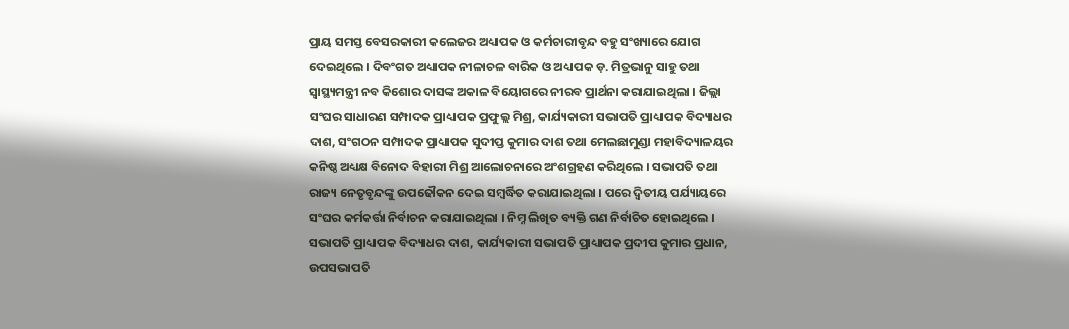ପ୍ରାୟ ସମସ୍ତ ବେସରକାରୀ କଲେଜର ଅଧ୍ୟାପକ ଓ କର୍ମଚାରୀବୃନ୍ଦ ବହୁ ସଂଖ୍ୟାରେ ଯୋଗ ଦେଇଥିଲେ । ଦିବଂଗତ ଅଧ୍ୟାପକ ନୀଳାଚଳ ବାରିକ ଓ ଅଧ୍ୟାପକ ଡ଼. ମିତ୍ରଭାନୁ ସାହୁ ତଥା ସ୍ୱାସ୍ଥ୍ୟମନ୍ତ୍ରୀ ନବ କିଶୋର ଦାସଙ୍କ ଅକାଳ ବିୟୋଗରେ ନୀରବ ପ୍ରାର୍ଥନା କରାଯାଇଥିଲା । ଜିଲ୍ଲା ସଂଘର ସାଧାରଣ ସମ୍ପାଦକ ପ୍ରାଧ୍ୟାପକ ପ୍ରଫୁଲ୍ଲ ମିଶ୍ର, କାର୍ଯ୍ୟକାରୀ ସଭାପତି ପ୍ରାଧ୍ୟାପକ ବିଦ୍ୟାଧର ଦାଶ, ସଂଗଠନ ସମ୍ପାଦକ ପ୍ରାଧ୍ୟାପକ ସୁଦୀପ୍ତ କୁମାର ଦାଶ ତଥା ମେଲଛାମୁଣ୍ଡା ମହାବିଦ୍ୟାଳୟର କନିଷ୍ଠ ଅଧ୍ୟକ୍ଷ ବିନୋଦ ବିହାରୀ ମିଶ୍ର ଆଲୋଚନାରେ ଅଂଶଗ୍ରହଣ କରିଥିଲେ । ସଭାପତି ତଥା ରାଜ୍ୟ ନେତୃବୃନ୍ଦଙ୍କୁ ଉପଢୌକନ ଦେଇ ସମ୍ବର୍ଦ୍ଧିତ କରାଯାଇଥିଲା । ପରେ ଦ୍ଵିତୀୟ ପର୍ଯ୍ୟାୟରେ ସଂଘର କର୍ମକର୍ତ୍ତା ନିର୍ବାଚନ କରାଯାଇଥିଲା । ନିମ୍ନ ଲିଖିତ ବ୍ୟକ୍ତି ଗଣ ନିର୍ବାଚିତ ହୋଇଥିଲେ । ସଭାପତି ପ୍ରାଧ୍ୟାପକ ବିଦ୍ୟାଧର ଦାଶ, କାର୍ଯ୍ୟକାରୀ ସଭାପତି ପ୍ରାଧ୍ୟାପକ ପ୍ରଦୀପ କୁମାର ପ୍ରଧାନ, ଉପସଭାପତି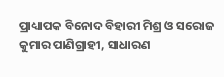ପ୍ରାଧ୍ୟାପକ ବିନୋଦ ବିହାରୀ ମିଶ୍ର ଓ ସରୋଜ କୁମାର ପାଣିଗ୍ରାହୀ, ସାଧାରଣ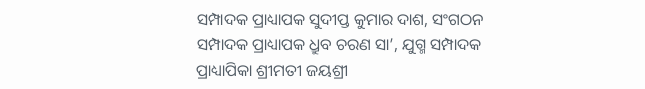ସମ୍ପାଦକ ପ୍ରାଧ୍ୟାପକ ସୁଦୀପ୍ତ କୁମାର ଦାଶ, ସଂଗଠନ ସମ୍ପାଦକ ପ୍ରାଧ୍ୟାପକ ଧ୍ରୁବ ଚରଣ ସା’, ଯୁଗ୍ମ ସମ୍ପାଦକ ପ୍ରାଧ୍ୟାପିକା ଶ୍ରୀମତୀ ଜୟଶ୍ରୀ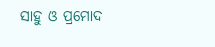ସାହୁ ଓ ପ୍ରମୋଦ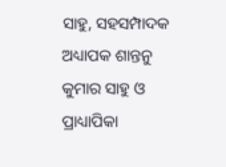ସାହୁ, ସହସମ୍ପାଦକ ଅଧ୍ୟାପକ ଶାନ୍ତନୁ କୁମାର ସାହୁ ଓ ପ୍ରାଧ୍ୟାପିକା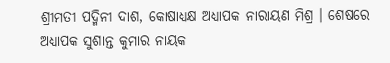ଶ୍ରୀମତୀ ପଦ୍ମିନୀ ଦାଶ, କୋଷାଧ୍ୟକ୍ଷ ଅଧ୍ୟାପକ ନାରାୟଣ ମିଶ୍ର । ଶେଷରେ ଅଧ୍ୟାପକ ସୁଶାନ୍ତ କୁମାର ନାୟକ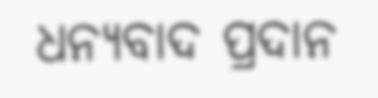ଧନ୍ୟବାଦ ପ୍ରଦାନ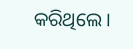କରିଥିଲେ ।